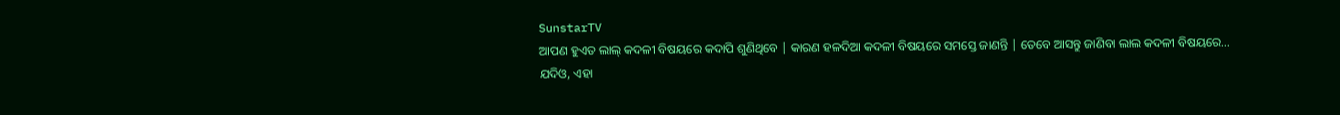SunstarTV
ଆପଣ ହୁଏତ ଲାଲ୍ କଦଳୀ ବିଷୟରେ କଦାପି ଶୁଣିଥିବେ | କାରଣ ହଳଦିଆ କଦଳୀ ବିଷୟରେ ସମସ୍ତେ ଜାଣନ୍ତି | ତେବେ ଆସନ୍ତୁ ଜାଣିବା ଲାଲ କଦଳୀ ବିଷୟରେ…
ଯଦିଓ, ଏହା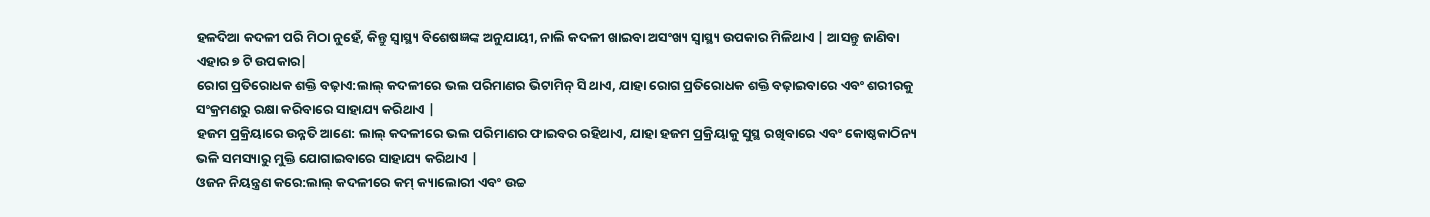ହଳଦିଆ କଦଳୀ ପରି ମିଠା ନୁହେଁ, କିନ୍ତୁ ସ୍ବାସ୍ଥ୍ୟ ବିଶେଷଜ୍ଞଙ୍କ ଅନୁଯାୟୀ, ନାଲି କଦଳୀ ଖାଇବା ଅସଂଖ୍ୟ ସ୍ବାସ୍ଥ୍ୟ ଉପକାର ମିଳିଥାଏ | ଆସନ୍ତୁ ଜାଣିବା ଏହାର ୭ ଟି ଉପକାର|
ରୋଗ ପ୍ରତିରୋଧକ ଶକ୍ତି ବଢ଼ାଏ:ଲାଲ୍ କଦଳୀରେ ଭଲ ପରିମାଣର ଭିଟାମିନ୍ ସି ଥାଏ, ଯାହା ରୋଗ ପ୍ରତିରୋଧକ ଶକ୍ତି ବଢ଼ାଇବାରେ ଏବଂ ଶରୀରକୁ ସଂକ୍ରମଣରୁ ରକ୍ଷା କରିବାରେ ସାହାଯ୍ୟ କରିଥାଏ |
ହଜମ ପ୍ରକ୍ରିୟାରେ ଉନ୍ନତି ଆଣେ: ଲାଲ୍ କଦଳୀରେ ଭଲ ପରିମାଣର ଫାଇବର ରହିଥାଏ, ଯାହା ହଜମ ପ୍ରକ୍ରିୟାକୁ ସୁସ୍ଥ ରଖିବାରେ ଏବଂ କୋଷ୍ଠକାଠିନ୍ୟ ଭଳି ସମସ୍ୟାରୁ ମୁକ୍ତି ଯୋଗାଇବାରେ ସାହାଯ୍ୟ କରିଥାଏ |
ଓଜନ ନିୟନ୍ତ୍ରଣ କରେ:ଲାଲ୍ କଦଳୀରେ କମ୍ କ୍ୟାଲୋରୀ ଏବଂ ଉଚ୍ଚ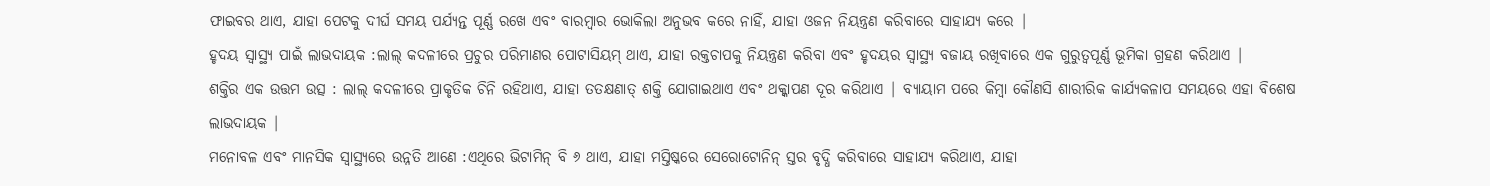ଫାଇବର ଥାଏ, ଯାହା ପେଟକୁ ଦୀର୍ଘ ସମୟ ପର୍ଯ୍ୟନ୍ତ ପୂର୍ଣ୍ଣ ରଖେ ଏବଂ ବାରମ୍ବାର ଭୋକିଲା ଅନୁଭବ କରେ ନାହିଁ, ଯାହା ଓଜନ ନିୟନ୍ତ୍ରଣ କରିବାରେ ସାହାଯ୍ୟ କରେ |
ହୃଦୟ ସ୍ବାସ୍ଥ୍ୟ ପାଇଁ ଲାଭଦାୟକ :ଲାଲ୍ କଦଳୀରେ ପ୍ରଚୁର ପରିମାଣର ପୋଟାସିୟମ୍ ଥାଏ, ଯାହା ରକ୍ତଚାପକୁ ନିୟନ୍ତ୍ରଣ କରିବା ଏବଂ ହୃଦୟର ସ୍ବାସ୍ଥ୍ୟ ବଜାୟ ରଖିବାରେ ଏକ ଗୁରୁତ୍ୱପୂର୍ଣ୍ଣ ଭୂମିକା ଗ୍ରହଣ କରିଥାଏ |
ଶକ୍ତିର ଏକ ଉତ୍ତମ ଉତ୍ସ : ଲାଲ୍ କଦଳୀରେ ପ୍ରାକୃତିକ ଚିନି ରହିଥାଏ, ଯାହା ତତକ୍ଷଣାତ୍ ଶକ୍ତି ଯୋଗାଇଥାଏ ଏବଂ ଥକ୍କାପଣ ଦୂର କରିଥାଏ | ବ୍ୟାୟାମ ପରେ କିମ୍ବା କୌଣସି ଶାରୀରିକ କାର୍ଯ୍ୟକଳାପ ସମୟରେ ଏହା ବିଶେଷ ଲାଭଦାୟକ |
ମନୋବଳ ଏବଂ ମାନସିକ ସ୍ବାସ୍ଥ୍ୟରେ ଉନ୍ନତି ଆଣେ :ଏଥିରେ ଭିଟାମିନ୍ ବି ୬ ଥାଏ, ଯାହା ମସ୍ତିଷ୍କରେ ସେରୋଟୋନିନ୍ ସ୍ତର ବୃଦ୍ଧି କରିବାରେ ସାହାଯ୍ୟ କରିଥାଏ, ଯାହା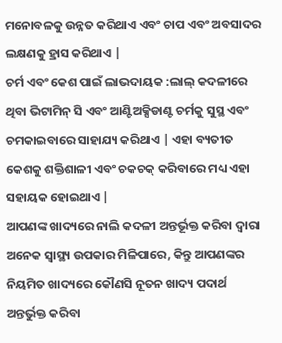ମନୋବଳକୁ ଉନ୍ନତ କରିଥାଏ ଏବଂ ଚାପ ଏବଂ ଅବସାଦର ଲକ୍ଷଣକୁ ହ୍ରାସ କରିଥାଏ |
ଚର୍ମ ଏବଂ କେଶ ପାଇଁ ଲାଭଦାୟକ :ଲାଲ୍ କଦଳୀରେ ଥିବା ଭିଟାମିନ୍ ସି ଏବଂ ଆଣ୍ଟିଅକ୍ସିଡାଣ୍ଟ ଚର୍ମକୁ ସୁସ୍ଥ ଏବଂ ଚମକାଇବାରେ ସାହାଯ୍ୟ କରିଥାଏ | ଏହା ବ୍ୟତୀତ କେଶକୁ ଶକ୍ତିଶାଳୀ ଏବଂ ଚକଚକ୍ କରିବାରେ ମଧ୍ୟ ଏହା ସହାୟକ ହୋଇଥାଏ |
ଆପଣଙ୍କ ଖାଦ୍ୟରେ ନାଲି କଦଳୀ ଅନ୍ତର୍ଭୂକ୍ତ କରିବା ଦ୍ବାରା ଅନେକ ସ୍ବାସ୍ଥ୍ୟ ଉପକାର ମିଳିପାରେ, କିନ୍ତୁ ଆପଣଙ୍କର ନିୟମିତ ଖାଦ୍ୟରେ କୌଣସି ନୂତନ ଖାଦ୍ୟ ପଦାର୍ଥ ଅନ୍ତର୍ଭୁକ୍ତ କରିବା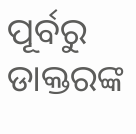ପୂର୍ବରୁ ଡାକ୍ତରଙ୍କ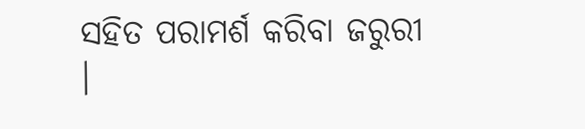ସହିତ ପରାମର୍ଶ କରିବା ଜରୁରୀ ।